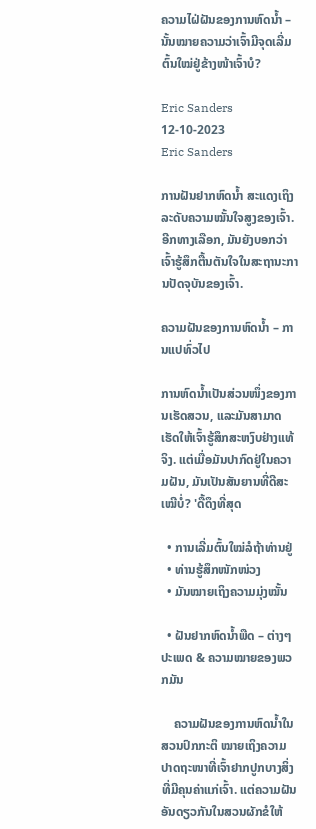ຄວາມໄຝ່ຝັນຂອງການຫົດນໍ້າ – ນັ້ນໝາຍຄວາມວ່າເຈົ້າມີຈຸດເລີ່ມຕົ້ນໃໝ່ຢູ່ຂ້າງໜ້າເຈົ້າບໍ?

Eric Sanders 12-10-2023
Eric Sanders

ການຝັນຢາກຫົດນໍ້າ ສະແດງເຖິງລະດັບຄວາມໝັ້ນໃຈສູງຂອງເຈົ້າ. ອີກທາງເລືອກ, ມັນຍັງບອກວ່າເຈົ້າຮູ້ສຶກຕື້ນຕັນໃຈໃນສະຖານະການປັດຈຸບັນຂອງເຈົ້າ.

ຄວາມຝັນຂອງການຫົດນໍ້າ – ການແປທົ່ວໄປ

ການຫົດນໍ້າເປັນສ່ວນໜຶ່ງຂອງການເຮັດສວນ, ແລະມັນສາມາດເຮັດໃຫ້ເຈົ້າຮູ້ສຶກສະຫງົບຢ່າງແທ້ຈິງ. ແຕ່ເມື່ອມັນປາກົດຢູ່ໃນຄວາມຝັນ, ມັນເປັນສັນຍານທີ່ດີສະເໝີບໍ່? 'ດື້ດຶງທີ່ສຸດ

  • ການເລີ່ມຕົ້ນໃໝ່ລໍຖ້າທ່ານຢູ່
  • ທ່ານຮູ້ສຶກໜັກໜ່ວງ
  • ມັນໝາຍເຖິງຄວາມມຸ່ງໝັ້ນ

  • ຝັນຢາກຫົດນໍ້າພືດ – ຕ່າງໆ ປະເພດ & ຄວາມໝາຍຂອງພວກມັນ

    ຄວາມຝັນຂອງການຫົດນໍ້າໃນສວນປົກກະຕິ ໝາຍເຖິງຄວາມປາດຖະໜາທີ່ເຈົ້າຢາກປູກບາງສິ່ງທີ່ມີຄຸນຄ່າແກ່ເຈົ້າ. ແຕ່ຄວາມຝັນອັນດຽວກັນໃນສວນຜັກຂໍໃຫ້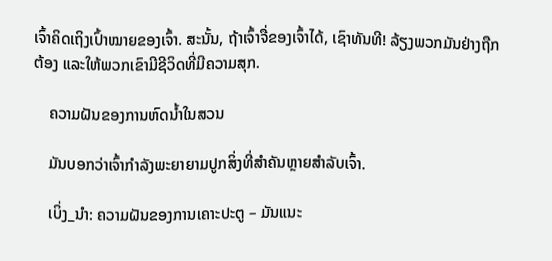ເຈົ້າຄິດເຖິງເປົ້າໝາຍຂອງເຈົ້າ. ສະນັ້ນ, ຖ້າເຈົ້າຈື່ຂອງເຈົ້າໄດ້, ເຊົາທັນທີ! ລ້ຽງພວກມັນຢ່າງຖືກຕ້ອງ ແລະໃຫ້ພວກເຂົາມີຊີວິດທີ່ມີຄວາມສຸກ.

    ຄວາມຝັນຂອງການຫົດນໍ້າໃນສວນ

    ມັນບອກວ່າເຈົ້າກຳລັງພະຍາຍາມປູກສິ່ງທີ່ສຳຄັນຫຼາຍສຳລັບເຈົ້າ.

    ເບິ່ງ_ນຳ: ຄວາມຝັນຂອງການເຄາະປະຕູ – ມັນແນະ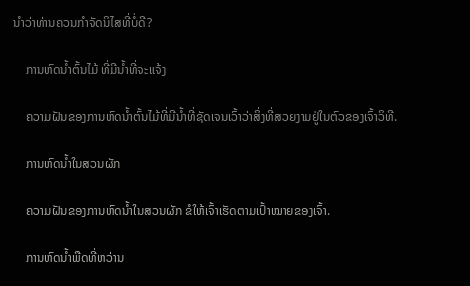ນໍາວ່າທ່ານຄວນກໍາຈັດນິໄສທີ່ບໍ່ດີ?

    ການຫົດນໍ້າຕົ້ນໄມ້ ທີ່ມີນ້ຳທີ່ຈະແຈ້ງ

    ຄວາມຝັນຂອງການຫົດນ້ຳຕົ້ນໄມ້ທີ່ມີນ້ຳທີ່ຊັດເຈນເວົ້າວ່າສິ່ງທີ່ສວຍງາມຢູ່ໃນຕົວຂອງເຈົ້າວິທີ.

    ການຫົດນໍ້າໃນສວນຜັກ

    ຄວາມຝັນຂອງການຫົດນໍ້າໃນສວນຜັກ ຂໍໃຫ້ເຈົ້າເຮັດຕາມເປົ້າໝາຍຂອງເຈົ້າ.

    ການຫົດນໍ້າພືດທີ່ຫວ່ານ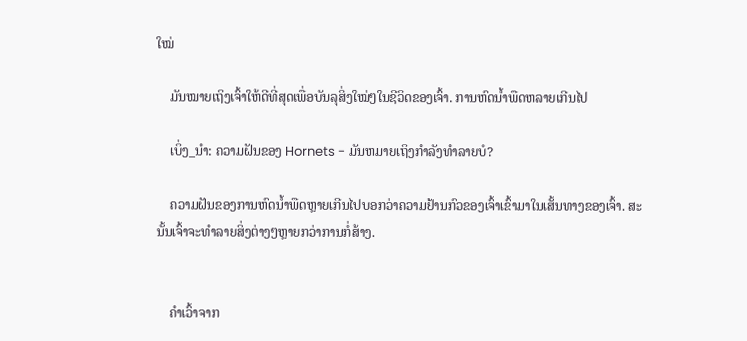ໃໝ່

    ມັນໝາຍເຖິງເຈົ້າໃຫ້ດີທີ່ສຸດເພື່ອບັນລຸສິ່ງໃໝ່ໆໃນຊີວິດຂອງເຈົ້າ. ການຫົດນໍ້າພືດຫລາຍເກີນໄປ

    ເບິ່ງ_ນຳ: ຄວາມຝັນຂອງ Hornets - ມັນຫມາຍເຖິງກໍາລັງທໍາລາຍບໍ?

    ຄວາມຝັນຂອງການຫົດນໍ້າພືດຫຼາຍເກີນໄປບອກວ່າຄວາມຢ້ານກົວຂອງເຈົ້າເຂົ້າມາໃນເສັ້ນທາງຂອງເຈົ້າ. ສະນັ້ນເຈົ້າຈະທໍາລາຍສິ່ງຕ່າງໆຫຼາຍກວ່າການກໍ່ສ້າງ.


    ຄໍາເວົ້າຈາກ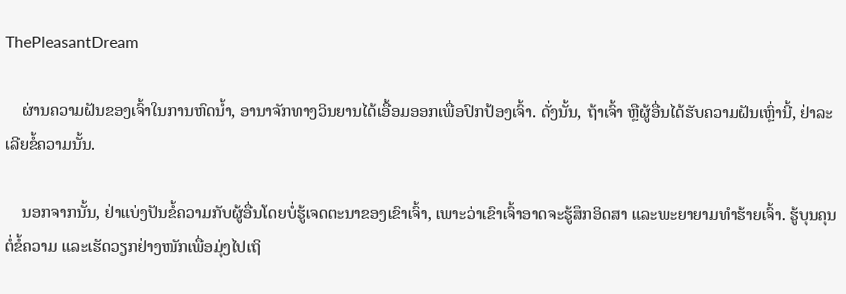ThePleasantDream

    ຜ່ານຄວາມຝັນຂອງເຈົ້າໃນການຫົດນໍ້າ, ອານາຈັກທາງວິນຍານໄດ້ເອື້ອມອອກເພື່ອປົກປ້ອງເຈົ້າ. ດັ່ງນັ້ນ, ຖ້າເຈົ້າ ຫຼືຜູ້ອື່ນໄດ້ຮັບຄວາມຝັນເຫຼົ່ານີ້, ຢ່າລະເລີຍຂໍ້ຄວາມນັ້ນ.

    ນອກຈາກນັ້ນ, ຢ່າແບ່ງປັນຂໍ້ຄວາມກັບຜູ້ອື່ນໂດຍບໍ່ຮູ້ເຈດຕະນາຂອງເຂົາເຈົ້າ, ເພາະວ່າເຂົາເຈົ້າອາດຈະຮູ້ສຶກອິດສາ ແລະພະຍາຍາມທຳຮ້າຍເຈົ້າ. ຮູ້ບຸນຄຸນຕໍ່ຂໍ້ຄວາມ ແລະເຮັດວຽກຢ່າງໜັກເພື່ອມຸ່ງໄປເຖິ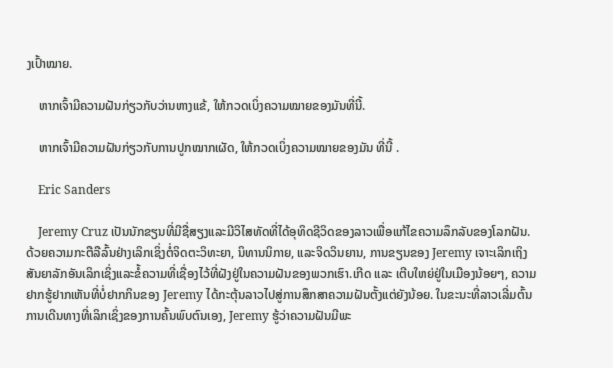ງເປົ້າໝາຍ.

    ຫາກເຈົ້າມີຄວາມຝັນກ່ຽວກັບວ່ານຫາງແຂ້, ໃຫ້ກວດເບິ່ງຄວາມໝາຍຂອງມັນທີ່ນີ້.

    ຫາກເຈົ້າມີຄວາມຝັນກ່ຽວກັບການປູກໝາກເຜັດ, ໃຫ້ກວດເບິ່ງຄວາມໝາຍຂອງມັນ ທີ່ນີ້ .

    Eric Sanders

    Jeremy Cruz ເປັນນັກຂຽນທີ່ມີຊື່ສຽງແລະມີວິໄສທັດທີ່ໄດ້ອຸທິດຊີວິດຂອງລາວເພື່ອແກ້ໄຂຄວາມລຶກລັບຂອງໂລກຝັນ. ດ້ວຍຄວາມກະຕືລືລົ້ນຢ່າງເລິກເຊິ່ງຕໍ່ຈິດຕະວິທະຍາ, ນິທານນິກາຍ, ແລະຈິດວິນຍານ, ການຂຽນຂອງ Jeremy ເຈາະເລິກເຖິງສັນຍາລັກອັນເລິກເຊິ່ງແລະຂໍ້ຄວາມທີ່ເຊື່ອງໄວ້ທີ່ຝັງຢູ່ໃນຄວາມຝັນຂອງພວກເຮົາ.ເກີດ ແລະ ເຕີບໃຫຍ່ຢູ່ໃນເມືອງນ້ອຍໆ, ຄວາມຢາກຮູ້ຢາກເຫັນທີ່ບໍ່ຢາກກິນຂອງ Jeremy ໄດ້ກະຕຸ້ນລາວໄປສູ່ການສຶກສາຄວາມຝັນຕັ້ງແຕ່ຍັງນ້ອຍ. ໃນຂະນະທີ່ລາວເລີ່ມຕົ້ນການເດີນທາງທີ່ເລິກເຊິ່ງຂອງການຄົ້ນພົບຕົນເອງ, Jeremy ຮູ້ວ່າຄວາມຝັນມີພະ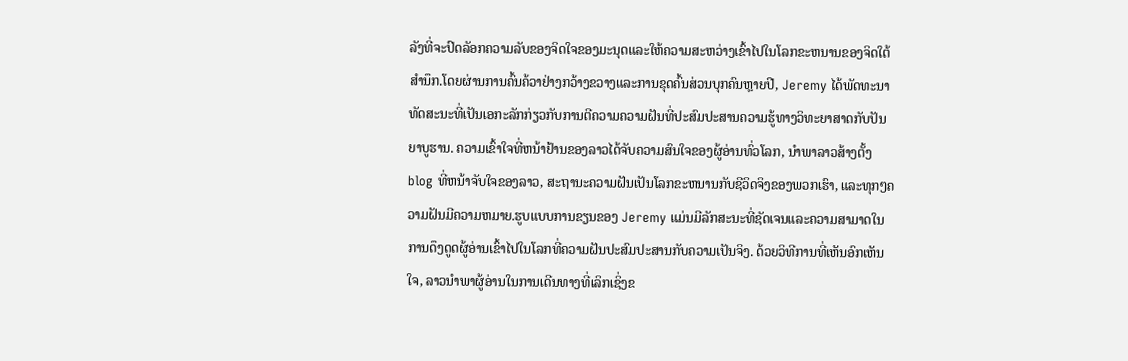ລັງທີ່ຈະປົດລັອກຄວາມລັບຂອງຈິດໃຈຂອງມະນຸດແລະໃຫ້ຄວາມສະຫວ່າງເຂົ້າໄປໃນໂລກຂະຫນານຂອງຈິດໃຕ້ສໍານຶກ.ໂດຍຜ່ານການຄົ້ນຄ້ວາຢ່າງກວ້າງຂວາງແລະການຂຸດຄົ້ນສ່ວນບຸກຄົນຫຼາຍປີ, Jeremy ໄດ້ພັດທະນາທັດສະນະທີ່ເປັນເອກະລັກກ່ຽວກັບການຕີຄວາມຄວາມຝັນທີ່ປະສົມປະສານຄວາມຮູ້ທາງວິທະຍາສາດກັບປັນຍາບູຮານ. ຄວາມເຂົ້າໃຈທີ່ຫນ້າຢ້ານຂອງລາວໄດ້ຈັບຄວາມສົນໃຈຂອງຜູ້ອ່ານທົ່ວໂລກ, ນໍາພາລາວສ້າງຕັ້ງ blog ທີ່ຫນ້າຈັບໃຈຂອງລາວ, ສະຖານະຄວາມຝັນເປັນໂລກຂະຫນານກັບຊີວິດຈິງຂອງພວກເຮົາ, ແລະທຸກໆຄວາມຝັນມີຄວາມຫມາຍ.ຮູບແບບການຂຽນຂອງ Jeremy ແມ່ນມີລັກສະນະທີ່ຊັດເຈນແລະຄວາມສາມາດໃນການດຶງດູດຜູ້ອ່ານເຂົ້າໄປໃນໂລກທີ່ຄວາມຝັນປະສົມປະສານກັບຄວາມເປັນຈິງ. ດ້ວຍວິທີການທີ່ເຫັນອົກເຫັນໃຈ, ລາວນໍາພາຜູ້ອ່ານໃນການເດີນທາງທີ່ເລິກເຊິ່ງຂ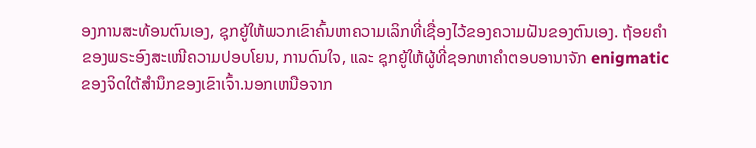ອງການສະທ້ອນຕົນເອງ, ຊຸກຍູ້ໃຫ້ພວກເຂົາຄົ້ນຫາຄວາມເລິກທີ່ເຊື່ອງໄວ້ຂອງຄວາມຝັນຂອງຕົນເອງ. ຖ້ອຍຄຳຂອງພຣະອົງສະເໜີຄວາມປອບໂຍນ, ການດົນໃຈ, ແລະ ຊຸກຍູ້ໃຫ້ຜູ້ທີ່ຊອກຫາຄຳຕອບອານາຈັກ enigmatic ຂອງຈິດໃຕ້ສໍານຶກຂອງເຂົາເຈົ້າ.ນອກເຫນືອຈາກ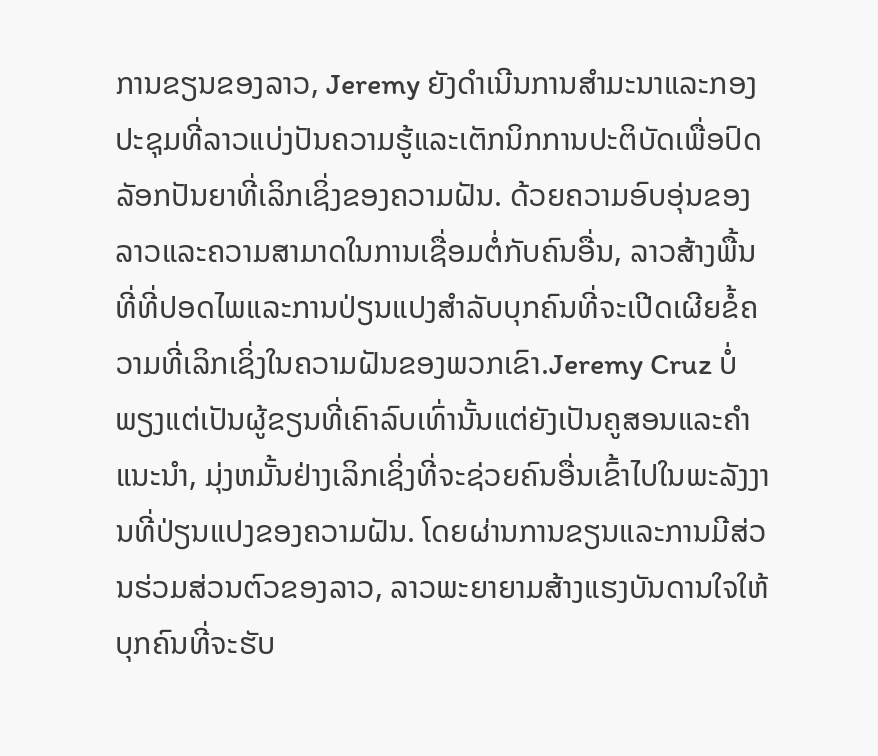ການຂຽນຂອງລາວ, Jeremy ຍັງດໍາເນີນການສໍາມະນາແລະກອງປະຊຸມທີ່ລາວແບ່ງປັນຄວາມຮູ້ແລະເຕັກນິກການປະຕິບັດເພື່ອປົດລັອກປັນຍາທີ່ເລິກເຊິ່ງຂອງຄວາມຝັນ. ດ້ວຍຄວາມອົບອຸ່ນຂອງລາວແລະຄວາມສາມາດໃນການເຊື່ອມຕໍ່ກັບຄົນອື່ນ, ລາວສ້າງພື້ນທີ່ທີ່ປອດໄພແລະການປ່ຽນແປງສໍາລັບບຸກຄົນທີ່ຈະເປີດເຜີຍຂໍ້ຄວາມທີ່ເລິກເຊິ່ງໃນຄວາມຝັນຂອງພວກເຂົາ.Jeremy Cruz ບໍ່ພຽງແຕ່ເປັນຜູ້ຂຽນທີ່ເຄົາລົບເທົ່ານັ້ນແຕ່ຍັງເປັນຄູສອນແລະຄໍາແນະນໍາ, ມຸ່ງຫມັ້ນຢ່າງເລິກເຊິ່ງທີ່ຈະຊ່ວຍຄົນອື່ນເຂົ້າໄປໃນພະລັງງານທີ່ປ່ຽນແປງຂອງຄວາມຝັນ. ໂດຍຜ່ານການຂຽນແລະການມີສ່ວນຮ່ວມສ່ວນຕົວຂອງລາວ, ລາວພະຍາຍາມສ້າງແຮງບັນດານໃຈໃຫ້ບຸກຄົນທີ່ຈະຮັບ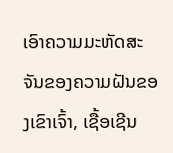ເອົາຄວາມມະຫັດສະຈັນຂອງຄວາມຝັນຂອງເຂົາເຈົ້າ, ເຊື້ອເຊີນ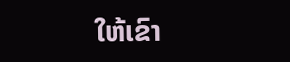ໃຫ້ເຂົາ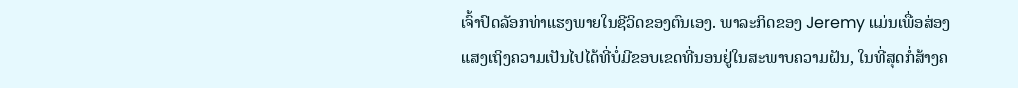ເຈົ້າປົດລັອກທ່າແຮງພາຍໃນຊີວິດຂອງຕົນເອງ. ພາລະກິດຂອງ Jeremy ແມ່ນເພື່ອສ່ອງແສງເຖິງຄວາມເປັນໄປໄດ້ທີ່ບໍ່ມີຂອບເຂດທີ່ນອນຢູ່ໃນສະພາບຄວາມຝັນ, ໃນທີ່ສຸດກໍ່ສ້າງຄ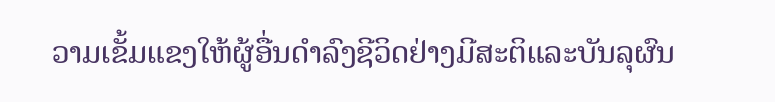ວາມເຂັ້ມແຂງໃຫ້ຜູ້ອື່ນດໍາລົງຊີວິດຢ່າງມີສະຕິແລະບັນລຸຜົນ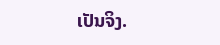ເປັນຈິງ.